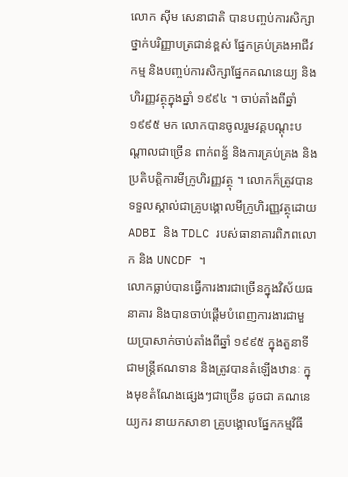លោក ស៊ីម សេនាជាតិ បានបញ្ចប់ការសិក្សាថ្នាក់បរិញ្ញាបត្រជាន់ខ្ពស់ ផ្នែកគ្រប់គ្រងអាជីវកម្ម និងបញ្ចប់ការសិក្សាផ្នែកគណនេយ្យ និងហិរញ្ញវត្ថុក្នុងឆ្នាំ ១៩៩៤ ។ ចាប់តាំងពីឆ្នាំ ១៩៩៥ មក លោកបានចូលរួមវគ្គបណ្តុះបណ្តាលជាច្រើន ពាក់ពន្ធ័ និងការគ្រប់គ្រង និងប្រតិបត្តិការមីក្រូហិរញ្ញវត្ថុ ។ លោកក៏ត្រូវបានទទួលស្គាល់ជាគ្រូបង្គោលមីក្រូហិរញ្ញវត្ថុដោយ ADBI និង TDLC របស់ធានាគារពិភពលោក និង UNCDF ។
លោកធ្លាប់បានធ្វើការងារជាច្រើនក្នុងវិស័យធនាគារ និងបានចាប់ផ្តើមបំពេញការងារជាមួយប្រាសាក់ចាប់តាំងពីឆ្នាំ ១៩៩៥ ក្នុងតួនាទីជាមន្ត្រីឥណទាន និងត្រូវបានតំឡើងឋានៈ ក្នុងមុខតំណែងផ្សេងៗជាច្រើន ដូចជា គណនេយ្យករ នាយកសាខា គ្រូបង្គោលផ្នែកកម្មវិធី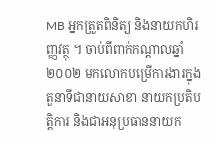MB អ្នកត្រួតពិនិត្យ និងនាយកហិរញ្ញវត្ថុ ។ ចាប់ពីពាក់កណ្តាលឆ្នាំ ២០០២ មកលោកបម្រើការងារក្នុងតួនាទីជានាយសាខា នាយកប្រតិបត្តិការ និងជាអនុប្រធាននាយក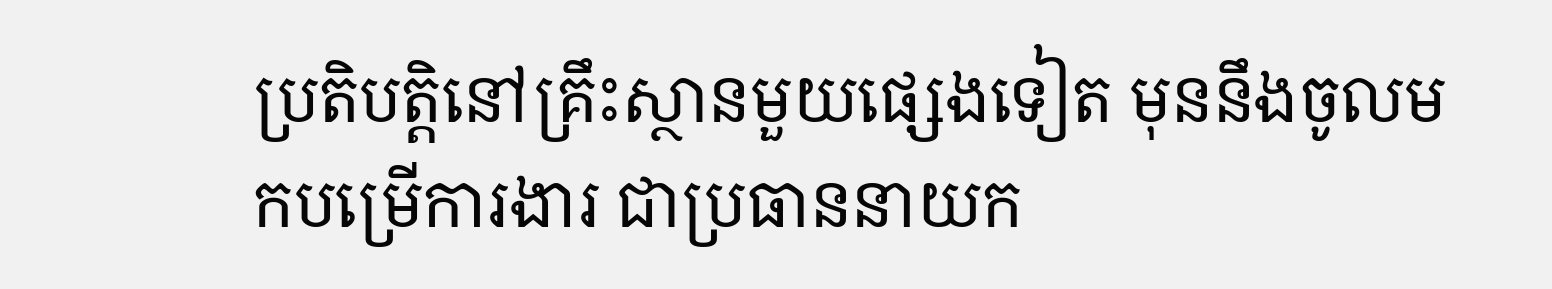ប្រតិបត្តិនៅគ្រឹះស្ថានមួយផ្សេងទៀត មុននឹងចូលមកបម្រើការងារ ជាប្រធាននាយក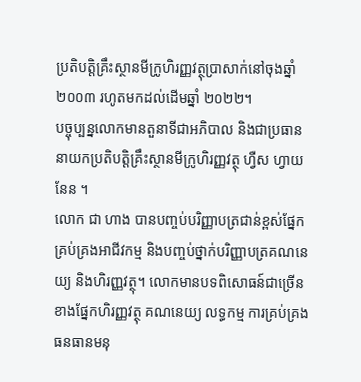ប្រតិបត្តិគ្រឹះស្ថានមីក្រូហិរញ្ញវត្ថុប្រាសាក់នៅចុងឆ្នាំ ២០០៣ រហូតមកដល់ដើមឆ្នាំ ២០២២។
បច្ចុប្បន្នលោកមានតួនាទីជាអភិបាល និងជាប្រធាននាយកប្រតិបត្តិគ្រឹះស្ថានមីក្រូហិរញ្ញវត្ថុ ហ្វឺស ហ្វាយនែន ។
លោក ជា ហាង បានបញ្ចប់បរិញ្ញាបត្រជាន់ខ្ពស់ផ្នែកគ្រប់គ្រងអាជីវកម្ម និងបញ្ចប់ថ្នាក់បរិញ្ញាបត្រគណនេយ្យ និងហិរញ្ញវត្ថុ។ លោកមានបទពិសោធន៍ជាច្រើនខាងផ្នែកហិរញ្ញវត្ថុ គណនេយ្យ លទ្ធកម្ម ការគ្រប់គ្រងធនធានមនុ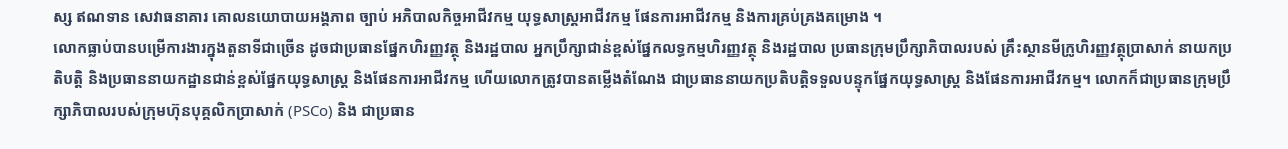ស្ស ឥណទាន សេវាធនាគារ គោលនយោបាយអង្គភាព ច្បាប់ អភិបាលកិច្ចអាជីវកម្ម យុទ្ធសាស្ត្រអាជីវកម្ម ផែនការអាជីវកម្ម និងការគ្រប់គ្រងគម្រោង ។
លោកធ្លាប់បានបម្រើការងារក្នុងតួនាទីជាច្រើន ដូចជាប្រធានផ្នែកហិរញ្ញវត្ថុ និងរដ្ឋបាល អ្នកប្រឹក្សាជាន់ខ្ពស់ផ្នែកលទ្ធកម្មហិរញ្ញវត្ថុ និងរដ្ឋបាល ប្រធានក្រុមប្រឹក្សាភិបាលរបស់ គ្រឹះស្ថានមីក្រូហិរញ្ញវត្ថុប្រាសាក់ នាយកប្រតិបត្តិ និងប្រធាននាយកដ្ឋានជាន់ខ្ពស់ផ្នែកយុទ្ធសាស្ត្រ និងផែនការអាជីវកម្ម ហើយលោកត្រូវបានតម្លើងតំណែង ជាប្រធាននាយកប្រតិបត្តិទទួលបន្ទុកផ្នែកយុទ្ធសាស្ត្រ និងផែនការអាជីវកម្ម។ លោកក៏ជាប្រធានក្រុមប្រឹក្សាភិបាលរបស់ក្រុមហ៊ុនបុគ្គលិកប្រាសាក់ (PSCo) និង ជាប្រធាន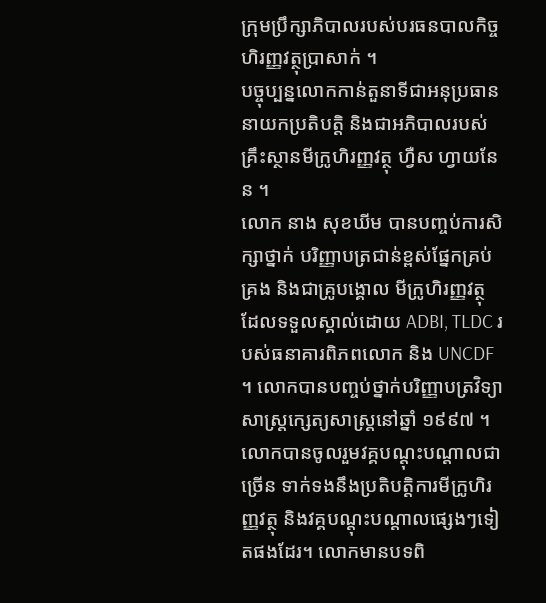ក្រុមប្រឹក្សាភិបាលរបស់បរធនបាលកិច្ចហិរញ្ញវត្ថុប្រាសាក់ ។
បច្ចុប្បន្នលោកកាន់តួនាទីជាអនុប្រធាននាយកប្រតិបត្តិ និងជាអភិបាលរបស់គ្រឹះស្ថានមីក្រូហិរញ្ញវត្ថុ ហ្វឺស ហ្វាយនែន ។
លោក នាង សុខឃីម បានបញ្ចប់ការសិក្សាថ្នាក់ បរិញ្ញាបត្រជាន់ខ្ពស់ផ្នែកគ្រប់គ្រង និងជាគ្រូបង្គោល មីក្រូហិរញ្ញវត្ថុ ដែលទទួលស្គាល់ដោយ ADBI, TLDC របស់ធនាគារពិភពលោក និង UNCDF ។ លោកបានបញ្ចប់ថ្នាក់បរិញ្ញាបត្រវិទ្យាសាស្ត្រក្សេត្យសាស្ត្រនៅឆ្នាំ ១៩៩៧ ។ លោកបានចូលរួមវគ្គបណ្តុះបណ្តាលជាច្រើន ទាក់ទងនឹងប្រតិបត្តិការមីក្រូហិរញ្ញវត្ថុ និងវគ្គបណ្តុះបណ្តាលផ្សេងៗទៀតផងដែរ។ លោកមានបទពិ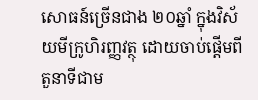សោធន៍ច្រើនជាង ២០ឆ្នាំ ក្នុងវិស័យមីក្រូហិរញ្ញវត្ថុ ដោយចាប់ផ្តើមពីតួនាទីជាម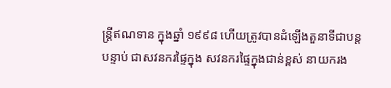ន្ត្រីឥណទាន ក្នុងឆ្នាំ ១៩៩៨ ហើយត្រូវបានដំឡើងតួនាទីជាបន្តបន្ទាប់ ជាសវនករផ្ទៃក្នុង សវនករផ្ទៃក្នុងជាន់ខ្ពស់ នាយករង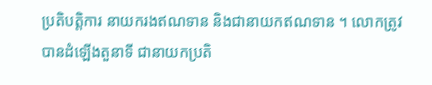ប្រតិបត្តិការ នាយករងឥណទាន និងជានាយកឥណទាន ។ លោកត្រូវបានដំឡើងតួនាទី ជានាយកប្រតិ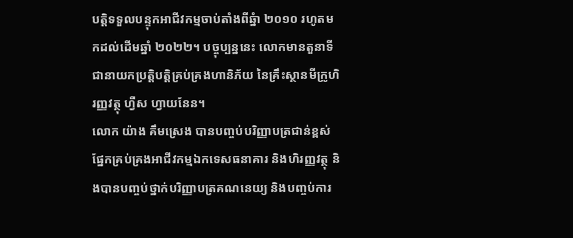បត្តិទទួលបន្ទុកអាជីវកម្មចាប់តាំងពីឆ្នំា ២០១០ រហូតមកដល់ដើមឆ្នាំ ២០២២។ បច្ចុប្បន្ននេះ លោកមានតួនាទីជានាយកប្រត្តិបត្តិគ្រប់គ្រងហានិភ័យ នៃគ្រឹះស្ថានមីក្រូហិរញ្ញវត្ថុ ហ្វឺស ហ្វាយនែន។
លោក យ៉ាង គឹមស្រេង បានបញ្ចប់បរិញ្ញាបត្រជាន់ខ្ពស់ផ្នែកគ្រប់គ្រងអាជីវកម្មឯកទេសធនាគារ និងហិរញ្ញវត្ថុ និងបានបញ្ចប់ថ្នាក់បរិញ្ញាបត្រគណនេយ្យ និងបញ្ចប់ការ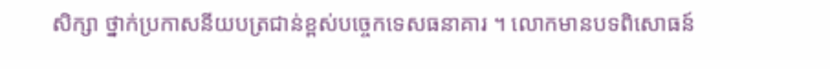សិក្សា ថ្នាក់ប្រកាសនីយបត្រជាន់ខ្ពស់បច្ចេកទេសធនាគារ ។ លោកមានបទពិសោធន៍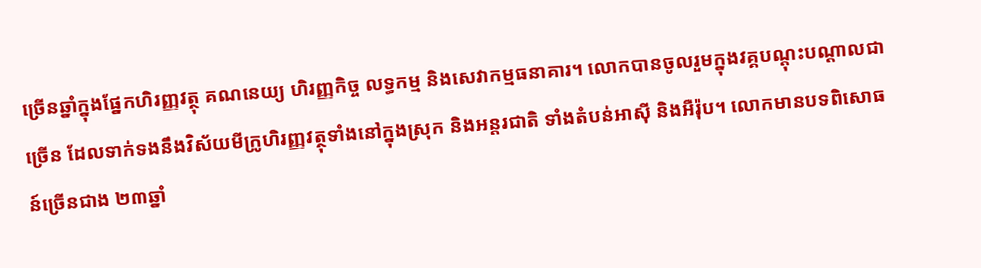ច្រើនឆ្នាំក្នុងផ្នែកហិរញ្ញវត្ថុ គណនេយ្យ ហិរញ្ញកិច្ច លទ្ធកម្ម និងសេវាកម្មធនាគារ។ លោកបានចូលរួមក្នុងវគ្គបណ្តុះបណ្តាលជាច្រើន ដែលទាក់ទងនឹងវិស័យមីក្រូហិរញ្ញវត្ថុទាំងនៅក្នុងស្រុក និងអន្តរជាតិ ទាំងតំបន់អាស៊ី និងអឺរ៉ុប។ លោកមានបទពិសោធន៍ច្រើនជាង ២៣ឆ្នាំ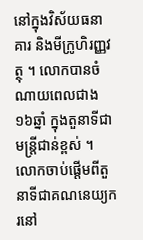នៅក្នុងវិស័យធនាគារ និងមីក្រូហិរញ្ញវត្ថុ ។ លោកបានចំណាយពេលជាង ១៦ឆ្នាំ ក្នុងតួនាទីជាមន្ត្រីជាន់ខ្ពស់ ។ លោកចាប់ផ្តើមពីតួនាទីជាគណនេយ្យករនៅ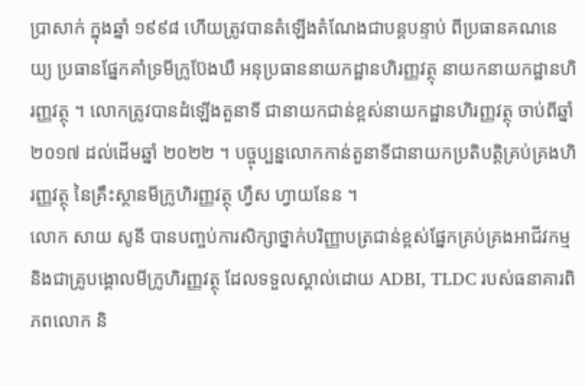ប្រាសាក់ ក្នុងឆ្នាំ ១៩៩៨ ហើយត្រូវបានតំឡើងតំណែងជាបន្តបន្ទាប់ ពីប្រធានគណនេយ្យ ប្រធានផ្នែកគាំទ្រមីក្រូប៊ែងឃឺ អនុប្រធាននាយកដ្ឋានហិរញ្ញវត្ថុ នាយកនាយកដ្ឋានហិរញ្ញវត្ថុ ។ លោកត្រូវបានដំឡើងតួនាទី ជានាយកជាន់ខ្ពស់នាយកដ្ឋានហិរញ្ញវត្ថុ ចាប់ពីឆ្នាំ២០១៧ ដល់ដើមឆ្នាំ ២០២២ ។ បច្ចុប្បន្នលោកកាន់តួនាទីជានាយកប្រតិបត្តិគ្រប់គ្រងហិរញ្ញវត្ថុ នៃគ្រឹះស្ថានមីក្រូហិរញ្ញវត្ថុ ហ្វឺស ហ្វាយនែន ។
លោក សាយ សូនី បានបញ្ចប់ការសិក្សាថ្នាក់បរិញ្ញាបត្រជាន់ខ្ពស់ផ្នែកគ្រប់គ្រងអាជីវកម្ម និងជាគ្រូបង្គោលមីក្រូហិរញ្ញវត្ថុ ដែលទទួលស្គាល់ដោយ ADBI, TLDC របស់ធនាគារពិភពលោក និ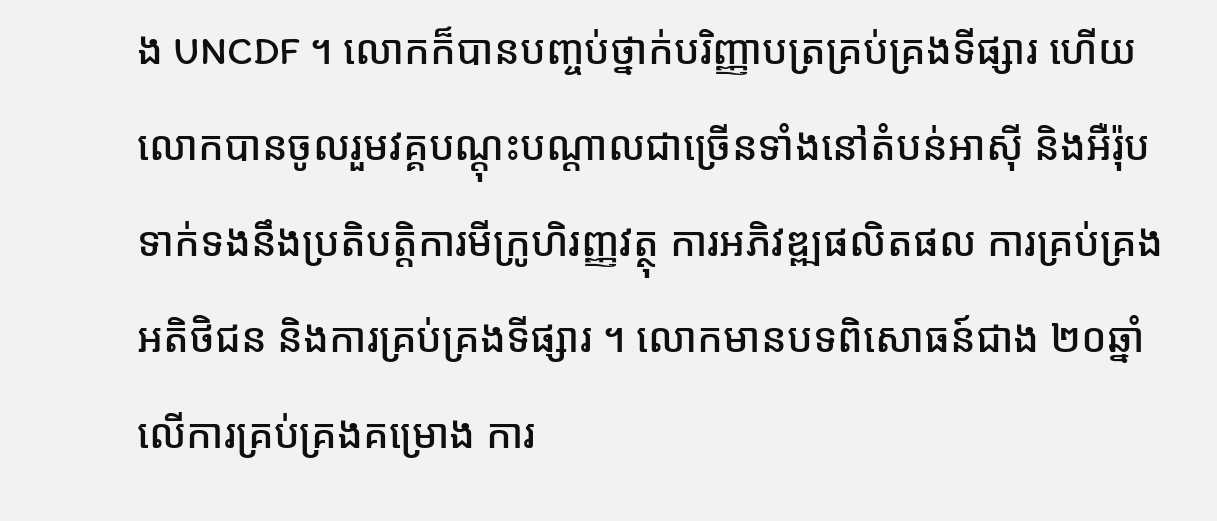ង UNCDF ។ លោកក៏បានបញ្ចប់ថ្នាក់បរិញ្ញាបត្រគ្រប់គ្រងទីផ្សារ ហើយលោកបានចូលរួមវគ្គបណ្តុះបណ្តាលជាច្រើនទាំងនៅតំបន់អាស៊ី និងអឺរ៉ុបទាក់ទងនឹងប្រតិបត្តិការមីក្រូហិរញ្ញវត្ថុ ការអភិវឌ្ឍផលិតផល ការគ្រប់គ្រងអតិថិជន និងការគ្រប់គ្រងទីផ្សារ ។ លោកមានបទពិសោធន៍ជាង ២០ឆ្នាំ លើការគ្រប់គ្រងគម្រោង ការ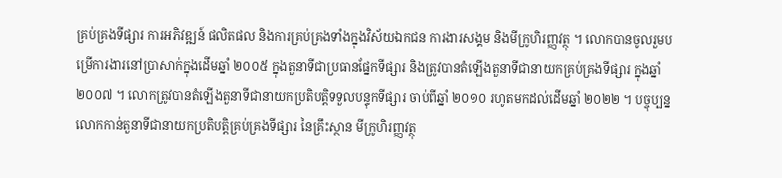គ្រប់គ្រងទីផ្សារ ការអភិវឌ្ឍន៍ ផលិតផល និងការគ្រប់គ្រងទាំងក្នុងវិស័យឯកជន ការងារសង្គម និងមីក្រូហិរញ្ញវត្ថុ ។ លោកបានចូលរួមបម្រើការងារនៅប្រាសាក់ក្នុងដើមឆ្នាំ ២០០៥ ក្នុងតួនាទីជាប្រធានផ្នែកទីផ្សារ និងត្រូវបានតំឡើងតួនាទីជានាយកគ្រប់គ្រងទីផ្សារ ក្នុងឆ្នាំ ២០០៧ ។ លោកត្រូវបានតំឡើងតួនាទីជានាយកប្រតិបត្តិទទួលបន្ទុកទីផ្សារ ចាប់ពីឆ្នាំ ២០១០ រហូតមកដល់ដើមឆ្នាំ ២០២២ ។ បច្ចុប្បន្នលោកកាន់តួនាទីជានាយកប្រតិបត្តិគ្រប់គ្រងទីផ្សារ នៃគ្រឹះស្ថាន មីក្រូហិរញ្ញវត្ថុ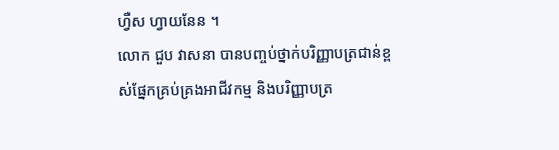ហ្វឺស ហ្វាយនែន ។
លោក ជួប វាសនា បានបញ្ចប់ថ្នាក់បរិញ្ញាបត្រជាន់ខ្ពស់ផ្នែកគ្រប់គ្រងអាជីវកម្ម និងបរិញ្ញាបត្រ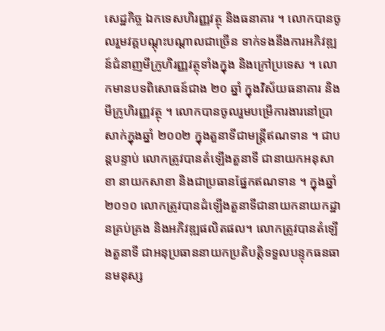សេដ្ឋកិច្ច ឯកទេសហិរញ្ញវត្ថុ និងធនាគារ ។ លោកបានចូលរួមវគ្គបណ្តុះបណ្តាលជាច្រើន ទាក់ទងនឹងការអភិវឌ្ឍន៍ជំនាញមីក្រូហិរញ្ញវត្ថុទាំងក្នុង និងក្រៅប្រទេស ។ លោកមានបទពិសោធន៍ជាង ២០ ឆ្នាំ ក្នុងវិស័យធនាគារ និងមីក្រូហិរញ្ញវត្ថុ ។ លោកបានចូលរួមបម្រើការងារនៅប្រាសាក់ក្នុងឆ្នាំ ២០០២ ក្នុងតួនាទីជាមន្ត្រីឥណទាន ។ ជាបន្តបន្ទាប់ លោកត្រូវបានតំឡើងតួនាទី ជានាយកអនុសាខា នាយកសាខា និងជាប្រធានផ្នែកឥណទាន ។ ក្នុងឆ្នាំ ២០១០ លោកត្រូវបានដំឡើងតួនាទីជានាយកនាយកដ្ឋានគ្រប់គ្រង និងអភិវឌ្ឍផលិតផល។ លោកត្រូវបានតំឡើងតួនាទី ជាអនុប្រធាននាយកប្រតិបត្តិទទួលបន្ទុកធនធានមនុស្ស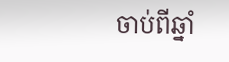ចាប់ពីឆ្នាំ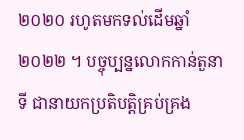២០២០ រហូតមកទល់ដើមឆ្នាំ ២០២២ ។ បច្ចុប្បន្នលោកកាន់តួនាទី ជានាយកប្រតិបត្តិគ្រប់គ្រង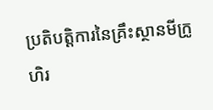ប្រតិបត្តិការនៃគ្រឹះស្ថានមីក្រូហិរ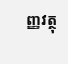ញ្ញវត្ថុ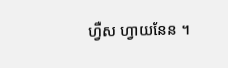ហ្វឺស ហ្វាយនែន ។